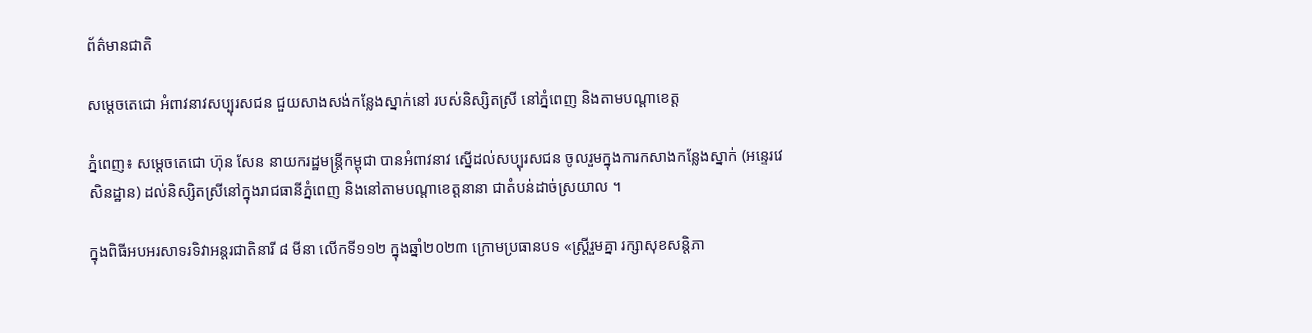ព័ត៌មានជាតិ

សម្តេចតេជោ អំពាវនាវសប្បុរសជន ជួយសាងសង់កន្លែងស្នាក់នៅ របស់និស្សិតស្រី នៅភ្នំពេញ និងតាមបណ្តាខេត្ត

ភ្នំពេញ៖ សម្តេចតេជោ ហ៊ុន សែន នាយករដ្ឋមន្ត្រីកម្ពុជា បានអំពាវនាវ ស្នើដល់សប្បុរសជន ចូលរួមក្នុងការកសាងកន្លែងស្នាក់ (អន្ទេរវេសិនដ្ឋាន) ដល់និស្សិតស្រីនៅក្នុងរាជធានីភ្នំពេញ និងនៅតាមបណ្តាខេត្តនានា ជាតំបន់ដាច់ស្រយាល ។

ក្នុងពិធីអបអរសាទរទិវាអន្តរជាតិនារី ៨ មីនា លើកទី១១២ ក្នុងឆ្នាំ២០២៣ ក្រោមប្រធានបទ «ស្ត្រីរួមគ្នា រក្សាសុខសន្តិភា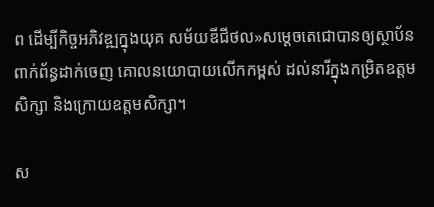ព ដើម្បីកិច្ចអភិវឌ្ឍក្នុងយុគ សម័យឌីជីថល»សម្តេចតេជោបានឲ្យស្ថាប័ន ពាក់ព័ន្ធដាក់ចេញ គោលនយោបាយលើកកម្ពស់ ដល់នារីក្នុងកម្រិតឧត្តមសិក្សា និងក្រោយឧត្តមសិក្សា។

ស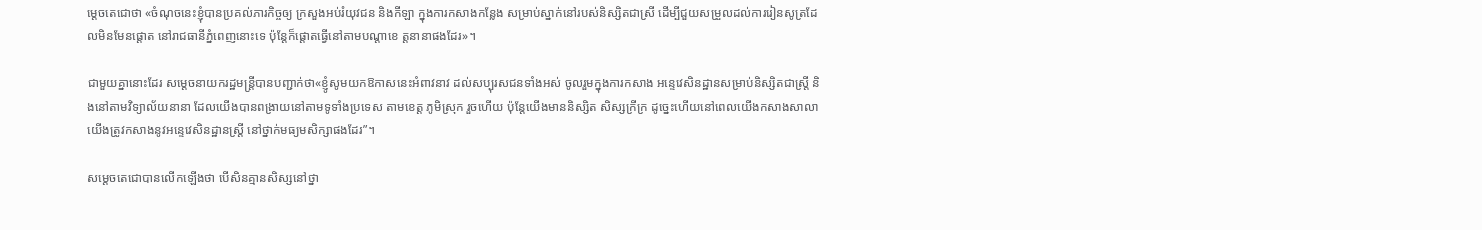ម្តេចតេជោថា «ចំណុចនេះខ្ញុំបានប្រគល់ភារកិច្ចឲ្យ ក្រសួងអប់រំយុវជន និងកីឡា ក្នុងការកសាងកន្លែង សម្រាប់ស្នាក់នៅរបស់និស្សិតជាស្រី ដើម្បីជួយសម្រួលដល់ការរៀនសូត្រដែលមិនមែនផ្តោត នៅរាជធានីភ្នំពេញនោះទេ ប៉ុន្តែក៏ផ្តោតធ្វើនៅតាមបណ្តាខេ ត្តនានាផងដែរ»។

ជាមួយគ្នានោះដែរ សម្តេចនាយករដ្ឋមន្ត្រីបានបញ្ជាក់ថា«ខ្ញូំសូមយកឱកាសនេះអំពាវនាវ ដល់សប្បុរសជនទាំងអស់ ចូលរួមក្នុងការកសាង អន្ទេវេសិនដ្ឋានសម្រាប់និស្សិតជាស្ត្រី និងនៅតាមវិទ្យាល័យនានា ដែលយើងបានពង្រាយនៅតាមទូទាំងប្រទេស តាមខេត្ត ភូមិស្រុក រួចហើយ ប៉ុន្តែយើងមាននិស្សិត សិស្សក្រីក្រ ដូច្នេះហើយនៅពេលយើងកសាងសាលា យើងត្រូវកសាងនូវអន្ទេវេសិនដ្ឋានស្ត្រី នៅថ្នាក់មធ្យមសិក្សាផងដែរ”។

សម្តេចតេជោបានលើកឡើងថា បើសិនគ្មានសិស្សនៅថ្នា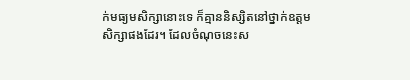ក់មធ្យមសិក្សានោះទេ ក៏គ្មាននិស្សិតនៅថ្នាក់ឧត្តម សិក្សាផងដែរ។ ដែលចំណុចនេះស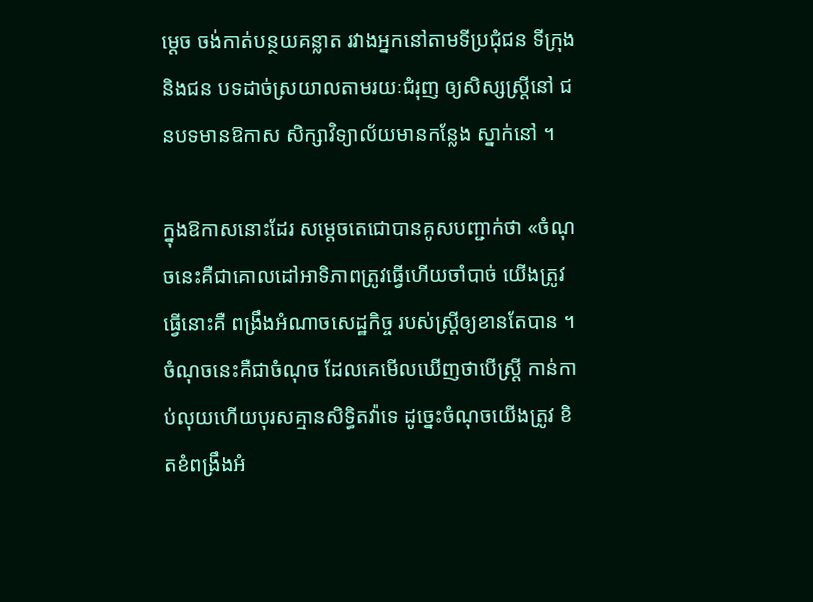ម្តេច ចង់កាត់បន្ថយគន្លាត រវាងអ្នកនៅតាមទីប្រជុំជន ទីក្រុង និងជន បទដាច់ស្រយាលតាមរយៈជំរុញ ឲ្យសិស្សស្ត្រីនៅ ជនបទមានឱកាស សិក្សាវិទ្យាល័យមានកន្លែង ស្នាក់នៅ ។

ក្នុងឱកាសនោះដែរ សម្តេចតេជោបានគូសបញ្ជាក់ថា «ចំណុចនេះគឺជាគោលដៅអាទិភាពត្រូវធ្វើហើយចាំបាច់ យើងត្រូវធ្វើនោះគឺ ពង្រឹងអំណាចសេដ្ឋកិច្ច របស់ស្ត្រីឲ្យខានតែបាន ។ ចំណុចនេះគឺជាចំណុច ដែលគេមើលឃើញថាបើស្ត្រី កាន់កាប់លុយហើយបុរសគ្មានសិទ្ធិតវ៉ាទេ ដូច្នេះចំណុចយើងត្រូវ ខិតខំពង្រឹងអំ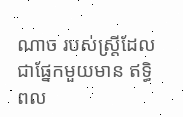ណាច របស់ស្ត្រីដែលជាផ្នែកមួយមាន ឥទ្ធិពល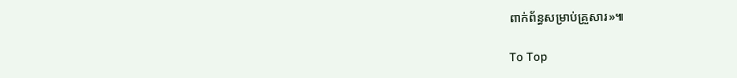ពាក់ព័ន្ធសម្រាប់គ្រួសារ»៕

To Top